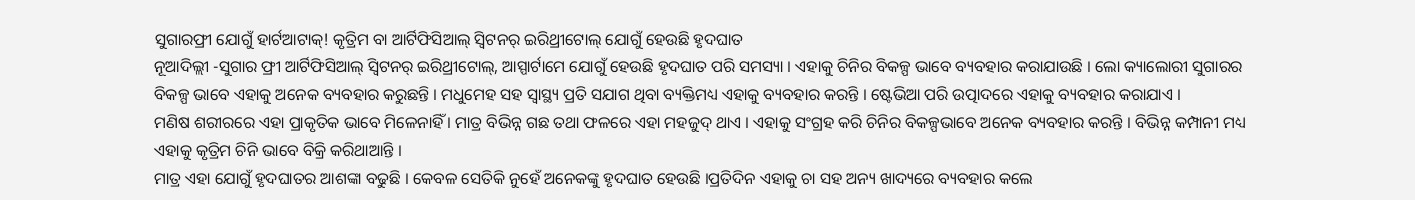ସୁଗାରଫ୍ରୀ ଯୋଗୁଁ ହାର୍ଟଆଟାକ୍! କୃତ୍ରିମ ବା ଆର୍ଟିଫିସିଆଲ୍ ସ୍ୱିଟନର୍ ଇରିଥ୍ରୀଟୋଲ୍ ଯୋଗୁଁ ହେଉଛି ହୃଦଘାତ
ନୂଆଦିଲ୍ଲୀ -ସୁଗାର ଫ୍ରୀ ଆର୍ଟିଫିସିଆଲ୍ ସ୍ୱିଟନର୍ ଇରିଥ୍ରୀଟୋଲ୍, ଆସ୍ପାର୍ଟାମେ ଯୋଗୁଁ ହେଉଛି ହୃଦଘାତ ପରି ସମସ୍ୟା । ଏହାକୁ ଚିନିର ବିକଳ୍ପ ଭାବେ ବ୍ୟବହାର କରାଯାଉଛି । ଲୋ କ୍ୟାଲୋରୀ ସୁଗାରର ବିକଳ୍ପ ଭାବେ ଏହାକୁ ଅନେକ ବ୍ୟବହାର କରୁଛନ୍ତି । ମଧୁମେହ ସହ ସ୍ୱାସ୍ଥ୍ୟ ପ୍ରତି ସଯାଗ ଥିବା ବ୍ୟକ୍ତିମଧ୍ୟ ଏହାକୁ ବ୍ୟବହାର କରନ୍ତି । ଷ୍ଟେଭିଆ ପରି ଉତ୍ପାଦରେ ଏହାକୁ ବ୍ୟବହାର କରାଯାଏ ।
ମଣିଷ ଶରୀରରେ ଏହା ପ୍ରାକୃତିକ ଭାବେ ମିଳେନାହିଁ । ମାତ୍ର ବିଭିନ୍ନ ଗଛ ତଥା ଫଳରେ ଏହା ମହଜୁଦ୍ ଥାଏ । ଏହାକୁ ସଂଗ୍ରହ କରି ଚିନିର ବିକଳ୍ପଭାବେ ଅନେକ ବ୍ୟବହାର କରନ୍ତି । ବିଭିନ୍ନ କମ୍ପାନୀ ମଧ୍ୟ ଏହାକୁ କୃତ୍ରିମ ଚିନି ଭାବେ ବିକ୍ରି କରିଥାଆନ୍ତି ।
ମାତ୍ର ଏହା ଯୋଗୁଁ ହୃଦଘାତର ଆଶଙ୍କା ବଢୁଛି । କେବଳ ସେତିକି ନୁହେଁ ଅନେକଙ୍କୁ ହୃଦଘାତ ହେଉଛି ।ପ୍ରତିଦିନ ଏହାକୁ ଚା ସହ ଅନ୍ୟ ଖାଦ୍ୟରେ ବ୍ୟବହାର କଲେ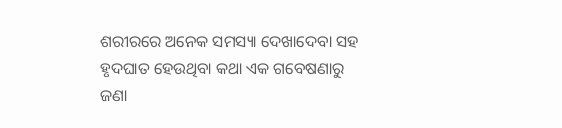ଶରୀରରେ ଅନେକ ସମସ୍ୟା ଦେଖାଦେବା ସହ ହୃଦଘାତ ହେଉଥିବା କଥା ଏକ ଗବେଷଣାରୁ ଜଣା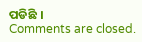ପଡିଛି ।
Comments are closed.